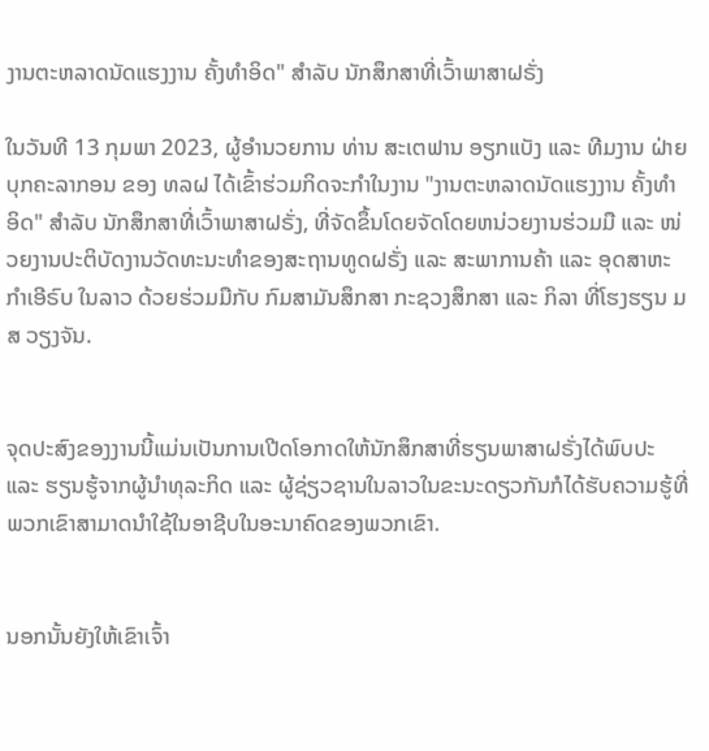ງານຕະຫລາດນັດແຮງງານ ຄັ້ງທຳອິດ" ສຳລັບ ນັກສຶກສາທີ່ເວົ້າພາສາຝຣັ່ງ

ໃນວັນທີ 13 ກຸມພາ 2023, ຜູ້ອຳນວຍການ ທ່ານ ສະເຕຟານ ອຽກແບັງ ແລະ ທີມງານ ຝ່າຍບຸກຄະລາກອນ ຂອງ ທລຝ ໄດ້ເຂົ້າຮ່ວມກິດຈະກໍາໃນງານ "ງານຕະຫລາດນັດແຮງງານ ຄັ້ງທຳອິດ" ສຳລັບ ນັກສຶກສາທີ່ເວົ້າພາສາຝຣັ່ງ, ທີ່ຈັດຂຶ້ນໂດຍຈັດໂດຍຫນ່ວຍງານຮ່ວມມື ແລະ ໜ່ວຍງານປະຕິບັດງານວັດທະນະທໍາຂອງສະຖານທູດຝຣັ່ງ ແລະ ສະພາການຄ້າ ແລະ ອຸດສາຫະກຳເອີຣົບ ໃນລາວ ດ້ວຍຮ່ວມມືກັບ ກົມສາມັນສຶກສາ ກະຊວງສຶກສາ ແລະ ກິລາ ທີ່ໂຮງຮຽນ ມສ ວຽງຈັນ.


ຈຸດປະສົງຂອງງານນີ້ແມ່ນເປັນການເປີດໂອກາດໃຫ້ນັກສຶກສາທີ່ຮຽນພາສາຝຣັ່ງໄດ້ພົບປະ ແລະ ຮຽນຮູ້ຈາກຜູ້ນໍາທຸລະກິດ ແລະ ຜູ້ຊ່ຽວຊານໃນລາວໃນຂະນະດຽວກັນກໍໄດ້ຮັບຄວາມຮູ້ທີ່ພວກເຂົາສາມາດນໍາໃຊ້ໃນອາຊີບໃນອະນາຄົດຂອງພວກເຂົາ.


ນອກນັ້ນຍັງໃຫ້ເຂົາເຈົ້າ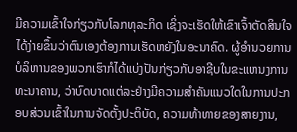ມີຄວາມເຂົ້າໃຈກ່ຽວກັບໂລກທຸລະກິດ ເຊິ່ງຈະເຮັດໃຫ້ເຂົາເຈົ້າຕັດສິນໃຈໄດ້ງ່າຍຂຶ້ນວ່າຕົນເອງຕ້ອງການເຮັດຫຍັງໃນອະນາຄົດ. ຜູ້ອໍານວຍການບໍລິຫານຂອງພວກເຮົາກໍໄດ້ແບ່ງປັນກ່ຽວກັບອາຊີບໃນຂະແຫນງການທະນາຄານ, ວ່າບົດບາດແຕ່ລະຢ່າງມີຄວາມສໍາຄັນແນວໃດໃນການປະກອບສ່ວນເຂົ້າໃນການຈັດຕັ້ງປະຕິບັດ, ຄວາມທ້າທາຍຂອງສາຍງານ,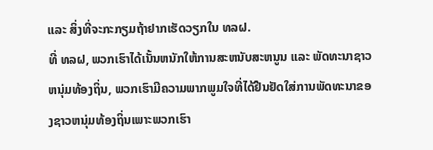ແລະ ສິ່ງທີ່ຈະກະກຽມຖ້າຢາກເຮັດວຽກໃນ ທລຝ.
ທີ່ ທລຝ, ພວກເຮົາໄດ້ເນັ້ນຫນັກໃຫ້ການສະຫນັບສະຫນູນ ແລະ ພັດທະນາຊາວຫນຸ່ມທ້ອງຖິ່ນ, ພວກເຮົາມີຄວາມພາກພູມໃຈທີ່ໄດ້ຢືນຢັດໃສ່ການພັດທະນາຂອງຊາວຫນຸ່ມທ້ອງຖິ່ນເພາະພວກເຮົາ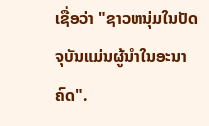ເຊື່ອວ່າ "ຊາວຫນຸ່ມໃນປັດຈຸບັນແມ່ນຜູ້ນໍາໃນອະນາຄົດ".